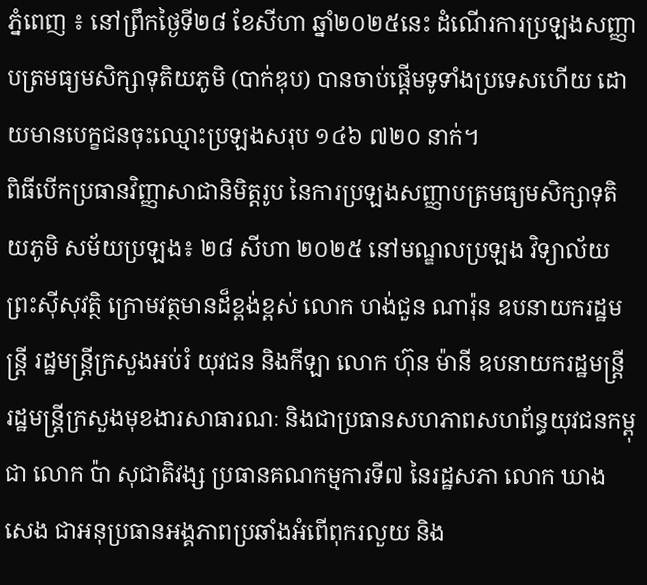ភ្នំពេញ ៖ នៅព្រឹកថ្ងៃទី២៨ ខែសីហា ឆ្នាំ២០២៥នេះ ដំណើរការប្រឡងសញ្ញាបត្រមធ្យមសិក្សាទុតិយភូមិ (បាក់ឌុប) បានចាប់ផ្ដើមទូទាំងប្រទេសហើយ ដោយមានបេក្ខជនចុះឈ្មោះប្រឡងសរុប ១៤៦ ៧២០ នាក់។
ពិធីបើកប្រធានវិញ្ញាសាជានិមិត្តរូប នៃការប្រឡងសញ្ញាបត្រមធ្យមសិក្សាទុតិយភូមិ សម័យប្រឡង៖ ២៨ សីហា ២០២៥ នៅមណ្ឌលប្រឡង វិទ្យាល័យព្រះស៊ីសុវត្ថិ ក្រោមវត្ថមានដ៏ខ្ពង់ខ្ពស់ លោក ហង់ជួន ណារ៉ុន ឧបនាយករដ្ឋមន្ត្រី រដ្ឋមន្ត្រីក្រសួងអប់រំ យុវជន និងកីឡា លោក ហ៊ុន ម៉ានី ឧបនាយករដ្ឋមន្ត្រី រដ្ឋមន្ត្រីក្រសួងមុខងារសាធារណៈ និងជាប្រធានសហភាពសហព័ន្ធយុវជនកម្ពុជា លោក ប៉ា សុជាតិវង្ស ប្រធានគណកម្មការទី៧ នៃរដ្ឋសភា លោក ឃាង សេង ជាអនុប្រធានអង្គភាពប្រឆាំងអំពើពុករលួយ និង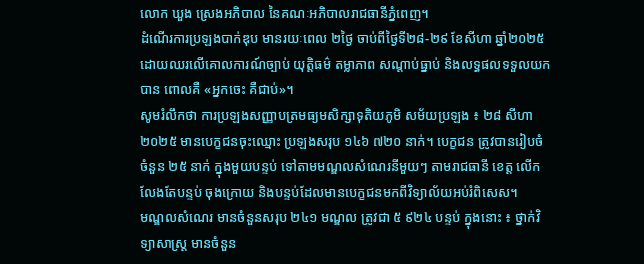លោក ឃួង ស្រេងអភិបាល នៃគណៈអភិបាលរាជធានីភ្នំពេញ។
ដំណើរការប្រឡងបាក់ឌុប មានរយៈពេល ២ថ្ងៃ ចាប់ពីថ្ងៃទី២៨-២៩ ខែសីហា ឆ្នាំ២០២៥ ដោយឈរលើគោលការណ៍ច្បាប់ យុត្តិធម៌ តម្លាភាព សណ្ដាប់ធ្នាប់ និងលទ្ធផលទទួលយកបាន ពោលគឺ «អ្នកចេះ គឺជាប់»។
សូមរំលឹកថា ការប្រឡងសញ្ញាបត្រមធ្យមសិក្សាទុតិយភូមិ សម័យប្រឡង ៖ ២៨ សីហា ២០២៥ មានបេក្ខជនចុះឈ្មោះ ប្រឡងសរុប ១៤៦ ៧២០ នាក់។ បេក្ខជន ត្រូវបានរៀបចំ ចំនួន ២៥ នាក់ ក្នុងមួយបន្ទប់ ទៅតាមមណ្ឌលសំណេរនីមួយៗ តាមរាជធានី ខេត្ត លើកលែងតែបន្ទប់ ចុងក្រោយ និងបន្ទប់ដែលមានបេក្ខជនមកពីវិទ្យាល័យអប់រំពិសេស។
មណ្ឌលសំណេរ មានចំនួនសរុប ២៤១ មណ្ឌល ត្រូវជា ៥ ៩២៤ បន្ទប់ ក្នុងនោះ ៖ ថ្នាក់វិទ្យាសាស្ត្រ មានចំនួន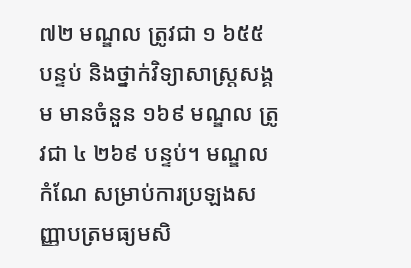៧២ មណ្ឌល ត្រូវជា ១ ៦៥៥ បន្ទប់ និងថ្នាក់វិទ្យាសាស្ត្រសង្គម មានចំនួន ១៦៩ មណ្ឌល ត្រូវជា ៤ ២៦៩ បន្ទប់។ មណ្ឌលកំណែ សម្រាប់ការប្រឡងសញ្ញាបត្រមធ្យមសិ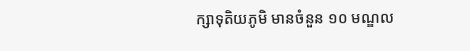ក្សាទុតិយភូមិ មានចំនួន ១០ មណ្ឌល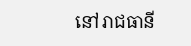នៅរាជធានី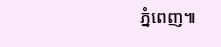ភ្នំពេញ៕